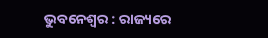ଭୁବନେଶ୍ୱର : ରାଜ୍ୟରେ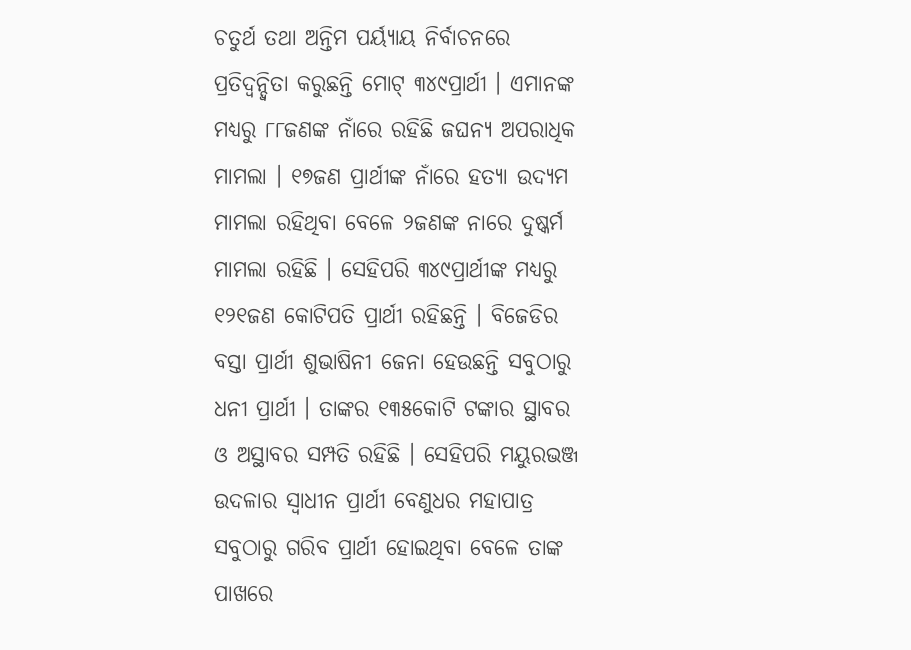ଚତୁର୍ଥ ତଥା ଅନ୍ତିମ ପର୍ୟ୍ୟାୟ ନିର୍ବାଚନରେ ପ୍ରତିଦ୍ୱନ୍ଦ୍ୱିତା କରୁଛନ୍ତି ମୋଟ୍ ୩୪୯ପ୍ରାର୍ଥୀ । ଏମାନଙ୍କ ମଧ୍ୟରୁ ୮୮ଜଣଙ୍କ ନାଁରେ ରହିଛି ଜଘନ୍ୟ ଅପରାଧିକ ମାମଲା । ୧୭ଜଣ ପ୍ରାର୍ଥୀଙ୍କ ନାଁରେ ହତ୍ୟା ଉଦ୍ୟମ ମାମଲା ରହିଥିବା ବେଳେ ୨ଜଣଙ୍କ ନାରେ ଦୁଷ୍କର୍ମ ମାମଲା ରହିଛି । ସେହିପରି ୩୪୯ପ୍ରାର୍ଥୀଙ୍କ ମଧ୍ୟରୁ ୧୨୧ଜଣ କୋଟିପତି ପ୍ରାର୍ଥୀ ରହିଛନ୍ତି । ବିଜେଡିର ବସ୍ତା ପ୍ରାର୍ଥୀ ଶୁଭାଷିନୀ ଜେନା ହେଉଛନ୍ତି ସବୁଠାରୁ ଧନୀ ପ୍ରାର୍ଥୀ । ତାଙ୍କର ୧୩୫କୋଟି ଟଙ୍କାର ସ୍ଥାବର ଓ ଅସ୍ଥାବର ସମ୍ପତି ରହିଛି । ସେହିପରି ମୟୁରଭଞ୍ଜ ଉଦଳାର ସ୍ୱାଧୀନ ପ୍ରାର୍ଥୀ ବେଣୁଧର ମହାପାତ୍ର ସବୁଠାରୁ ଗରିବ ପ୍ରାର୍ଥୀ ହୋଇଥିବା ବେଳେ ତାଙ୍କ ପାଖରେ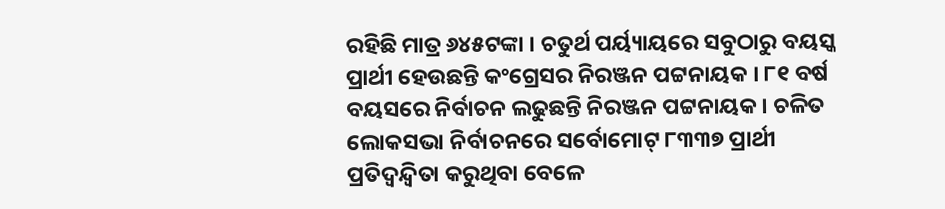ରହିଛି ମାତ୍ର ୬୪୫ଟଙ୍କା । ଚତୁର୍ଥ ପର୍ୟ୍ୟାୟରେ ସବୁଠାରୁ ବୟସ୍କ ପ୍ରାର୍ଥୀ ହେଉଛନ୍ତି କଂଗ୍ରେସର ନିରଞ୍ଜନ ପଟ୍ଟନାୟକ । ୮୧ ବର୍ଷ ବୟସରେ ନିର୍ବାଚନ ଲଢୁଛନ୍ତି ନିରଞ୍ଜନ ପଟ୍ଟନାୟକ । ଚଳିତ ଲୋକସଭା ନିର୍ବାଚନରେ ସର୍ବୋମୋଟ୍ ୮୩୩୭ ପ୍ରାର୍ଥୀ ପ୍ରତିଦ୍ୱନ୍ଦ୍ୱିତା କରୁଥିବା ବେଳେ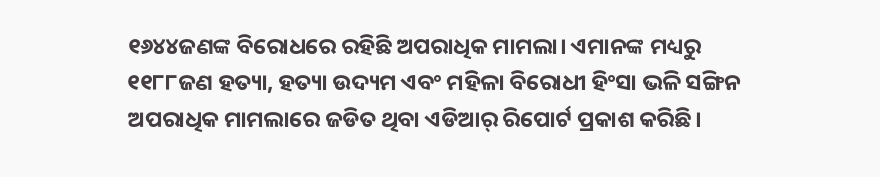୧୬୪୪ଜଣଙ୍କ ବିରୋଧରେ ରହିଛି ଅପରାଧିକ ମାମଲା। ଏମାନଙ୍କ ମଧ୍ୟରୁ ୧୧୮୮ଜଣ ହତ୍ୟା, ହତ୍ୟା ଉଦ୍ୟମ ଏବଂ ମହିଳା ବିରୋଧୀ ହିଂସା ଭଳି ସଙ୍ଗିନ ଅପରାଧିକ ମାମଲାରେ ଜଡିତ ଥିବା ଏଡିଆର୍ ରିପୋର୍ଟ ପ୍ରକାଶ କରିଛି।